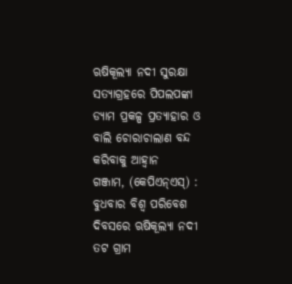ଋଷିକୂଲ୍ୟା ନଦୀ ସୁରକ୍ଷା ସତ୍ୟାଗ୍ରହରେ ପିପଲପଙ୍କା ଡ୍ୟାମ ପ୍ରକଳ୍ପ ପ୍ରତ୍ୟାହାର ଓ ବାଲି ଚୋରାଚାଲାଣ ବନ୍ଦ କରିବାକୁ ଆହ୍ୱାନ
ଗଞ୍ଜାମ, (କେପିଏନ୍ଏସ୍) : ବୁଧବାର ବିଶ୍ୱ ପରିବେଶ ଦିବସରେ ଋଷିକୂଲ୍ୟା ନଦୀ ତଟ ଗ୍ରାମ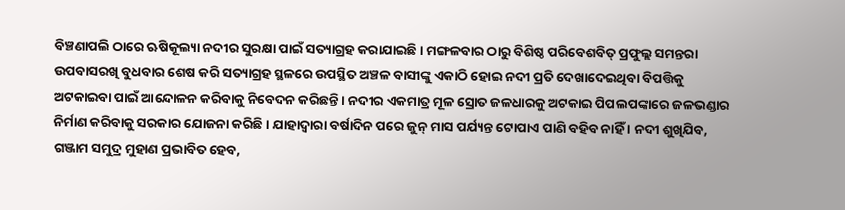ବିଞ୍ଚଣାପଲି ଠାରେ ଋଷିକୂଲ୍ୟା ନଦୀର ସୁରକ୍ଷା ପାଇଁ ସତ୍ୟାଗ୍ରହ କରାଯାଇଛି । ମଙ୍ଗଳବାର ଠାରୁ ବିଶିଷ୍ଠ ପରିବେଶବିତ୍ ପ୍ରଫୁଲ୍ଲ ସମନ୍ତରା ଉପବାସରଖି ବୁଧବାର ଶେଷ କରି ସତ୍ୟାଗ୍ରହ ସ୍ଥଳରେ ଉପସ୍ଥିତ ଅଞ୍ଚଳ ବାସୀଙ୍କୁ ଏକାଠି ହୋଇ ନଦୀ ପ୍ରତି ଦେଖାଦେଇଥିବା ବିପତ୍ତିକୁ ଅଟକାଇବା ପାଇଁ ଆନ୍ଦୋଳନ କରିବାକୁ ନିବେଦନ କରିଛନ୍ତି । ନଦୀର ଏକମାତ୍ର ମୂଳ ସ୍ରୋତ ଜଳଧାରକୁ ଅଟକାଇ ପିପଲପଙ୍କାରେ ଜଳଭଣ୍ଡାର ନିର୍ମାଣ କରିବାକୁ ସରକାର ଯୋଜନା କରିଛି । ଯାହାଦ୍ୱାରା ବର୍ଷାଦିନ ପରେ ଜୁନ୍ ମାସ ପର୍ଯ୍ୟନ୍ତ ଟୋପାଏ ପାଣି ବହିବ ନାହିଁ । ନଦୀ ଶୁଖିଯିବ, ଗଞ୍ଜାମ ସମୁଦ୍ର ମୁହାଣ ପ୍ରଭାବିତ ହେବ,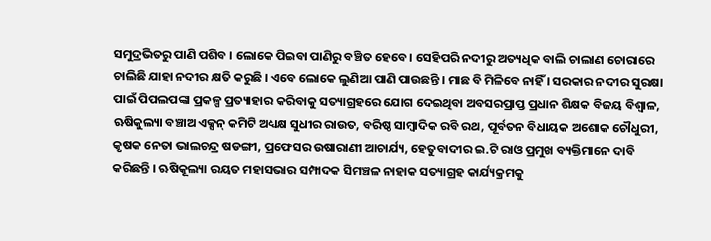ସମୁଦ୍ରଭିତରୁ ପାଣି ପଶିବ । ଲୋକେ ପିଇବା ପାଣିରୁ ବଞ୍ଚିତ ହେବେ । ସେହିପରି ନଦୀରୁ ଅତ୍ୟଧିକ ବାଲି ଚାଲାଣ ଚୋରାରେ ଚାଲିଛି ଯାହା ନଦୀର କ୍ଷତି କରୁଛି । ଏବେ ଲୋକେ ଲୁଣିଆ ପାଣି ପାଉଛନ୍ତି । ମାଛ ବି ମିଳିବେ ନାହିଁ । ସରକାର ନଦୀର ସୁରକ୍ଷା ପାଇଁ ପିପଲପଙ୍କା ପ୍ରକଳ୍ପ ପ୍ରତ୍ୟାହାର କରିବାକୁ ସତ୍ୟାଗ୍ରହରେ ଯୋଗ ଦେଇଥିବା ଅବସରପ୍ରାପ୍ତ ପ୍ରଧାନ ଶିକ୍ଷକ ବିଜୟ ବିଶ୍ୱାଳ, ଋଷିକୁଲ୍ୟା ବଞ୍ଚାଅ ଏକ୍ସନ୍ କମିଟି ଅଧ୍ୟକ୍ଷ ସୁଧୀର ରାଉତ, ବରିଷ୍ଠ ସାମ୍ବାଦିକ ରବି ରଥ, ପୂର୍ବତନ ବିଧାୟକ ଅଶୋକ ଚୌଧୁରୀ, କୃଷକ ନେତା ଭାଲଚନ୍ଦ୍ର ଷଡଙ୍ଗୀ, ପ୍ରଫେସର ଉଷାରାଣୀ ଆଚାର୍ଯ୍ୟ, ହେତୁବାଦୀର ଇ.ଟି ରାଓ ପ୍ରମୁଖ ବ୍ୟକ୍ତିମାନେ ଦାବି କରିଛନ୍ତି । ଋଷିକୂଲ୍ୟା ରୟତ ମହାସଭାର ସମ୍ପାଦକ ସିମଞ୍ଚଳ ନାହାକ ସତ୍ୟାଗ୍ରହ କାର୍ଯ୍ୟକ୍ରମକୁ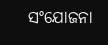ସଂଯୋଜନା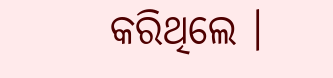କରିଥିଲେ ।